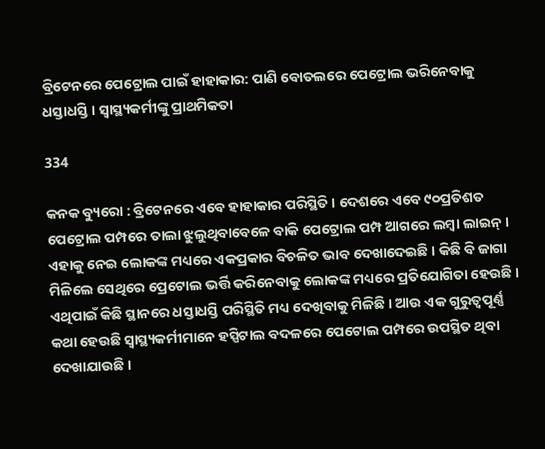ବ୍ରିଟେନରେ ପେଟ୍ରୋଲ ପାଇଁ ହାହାକାର: ପାଣି ବୋତଲରେ ପେଟ୍ରୋଲ ଭରିନେବାକୁ ଧସ୍ତାଧସ୍ତି । ସ୍ୱାସ୍ଥ୍ୟକର୍ମୀଙ୍କୁ ପ୍ରାଥମିକତା

334

କନକ ବ୍ୟୁରୋ : ବ୍ରିଟେନରେ ଏବେ ହାହାକାର ପରିସ୍ଥିତି । ଦେଶରେ ଏବେ ୯୦ପ୍ରତିଶତ ପେଟ୍ରୋଲ ପମ୍ପରେ ତାଲା ଝୁଲୁଥିବାବେଳେ ବାକି ପେଟ୍ରୋଲ ପମ୍ପ ଆଗରେ ଲମ୍ବା ଲାଇନ୍ । ଏହାକୁ ନେଇ ଲୋକଙ୍କ ମଧ୍ୟରେ ଏକପ୍ରକାର ବିଚଳିତ ଭାବ ଦେଖାଦେଇଛି । କିଛି ବି ଜାଗା ମିଳିଲେ ସେଥିରେ ପ୍ରେଟୋଲ ଭର୍ତ୍ତି କରିନେବାକୁ ଲୋକଙ୍କ ମଧ୍ୟରେ ପ୍ରତିଯୋଗିତା ହେଉଛି । ଏଥିପାଇଁ କିଛି ସ୍ଥାନରେ ଧସ୍ତାଧସ୍ତି ପରିସ୍ଥିତି ମଧ୍ୟ ଦେଖିବାକୁ ମିଳିଛି । ଆଉ ଏକ ଗୁରୁତ୍ୱପୂର୍ଣ୍ଣ କଥା ହେଉଛି ସ୍ୱାସ୍ଥ୍ୟକର୍ମୀମାନେ ହସ୍ପିଟାଲ ବଦଳରେ ପେଟୋଲ ପମ୍ପରେ ଉପସ୍ଥିତ ଥିବା ଦେଖାଯାଉଛି ।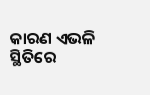କାରଣ ଏଭଳି ସ୍ଥିତିରେ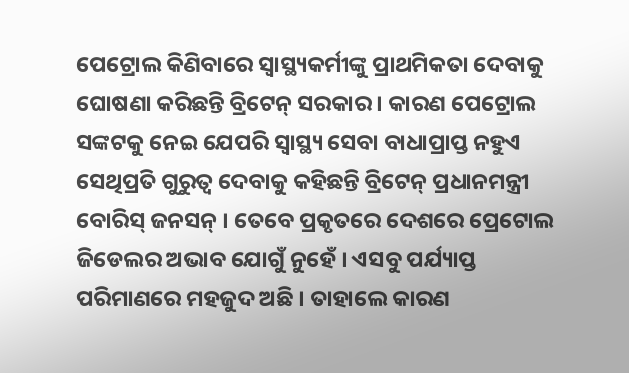ପେଟ୍ରୋଲ କିଣିବାରେ ସ୍ୱାସ୍ଥ୍ୟକର୍ମୀଙ୍କୁ ପ୍ରାଥମିକତା ଦେବାକୁ ଘୋଷଣା କରିଛନ୍ତି ବ୍ରିଟେନ୍ ସରକାର । କାରଣ ପେଟ୍ରୋଲ ସଙ୍କଟକୁ ନେଇ ଯେପରି ସ୍ୱାସ୍ଥ୍ୟ ସେବା ବାଧାପ୍ରାପ୍ତ ନହୁଏ ସେଥିପ୍ରତି ଗୁରୁତ୍ୱ ଦେବାକୁ କହିଛନ୍ତି ବ୍ରିଟେନ୍ ପ୍ରଧାନମନ୍ତ୍ରୀ ବୋରିସ୍ ଜନସନ୍ । ତେବେ ପ୍ରକୃତରେ ଦେଶରେ ପ୍ରେଟୋଲ ଜିଡେଲର ଅଭାବ ଯୋଗୁଁ ନୁହେଁ । ଏସବୁ ପର୍ଯ୍ୟାପ୍ତ ପରିମାଣରେ ମହଜୁଦ ଅଛି । ତାହାଲେ କାରଣ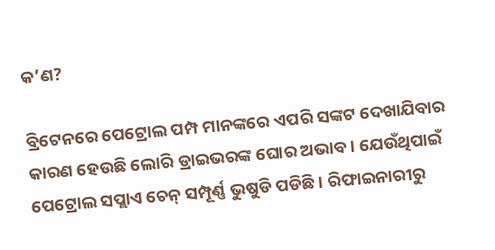କ’ଣ?

ବ୍ରିଟେନରେ ପେଟ୍ରୋଲ ପମ୍ପ ମାନଙ୍କରେ ଏପରି ସଙ୍କଟ ଦେଖାଯିବାର କାରଣ ହେଉଛି ଲୋରି ଡ୍ରାଇଭରଙ୍କ ଘୋର ଅଭାବ । ଯେଉଁଥିପାଇଁ ପେଟ୍ରୋଲ ସପ୍ଲାଏ ଚେନ୍ ସମ୍ପୂର୍ଣ୍ଣ ଭୁଷୁଡି ପଡିଛି । ରିଫାଇନାରୀରୁ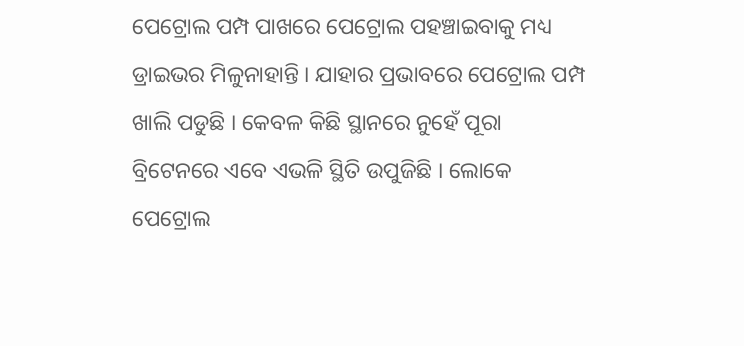ପେଟ୍ରୋଲ ପମ୍ପ ପାଖରେ ପେଟ୍ରୋଲ ପହଞ୍ଚାଇବାକୁ ମଧ୍ୟ ଡ୍ରାଇଭର ମିଳୁନାହାନ୍ତି । ଯାହାର ପ୍ରଭାବରେ ପେଟ୍ରୋଲ ପମ୍ପ ଖାଲି ପଡୁଛି । କେବଳ କିଛି ସ୍ଥାନରେ ନୁହେଁ ପୂରା ବ୍ରିଟେନରେ ଏବେ ଏଭଳି ସ୍ଥିତି ଉପୁଜିଛି । ଲୋକେ ପେଟ୍ରୋଲ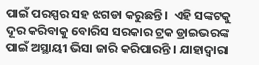ପାଇଁ ପରସ୍ପର ସହ ଝଗଡା କରୁଛନ୍ତି ।  ଏହି ସଙ୍କଟକୁ ଦୂର କରିବାକୁ ବୋରିସ ସରକାର ଟ୍ରକ ଡ୍ରାଇଭରଙ୍କ ପାଇଁ ଅସ୍ଥାୟୀ ଭିସା ଜାରି କରିପାରନ୍ତି । ଯାହାଦ୍ୱାରା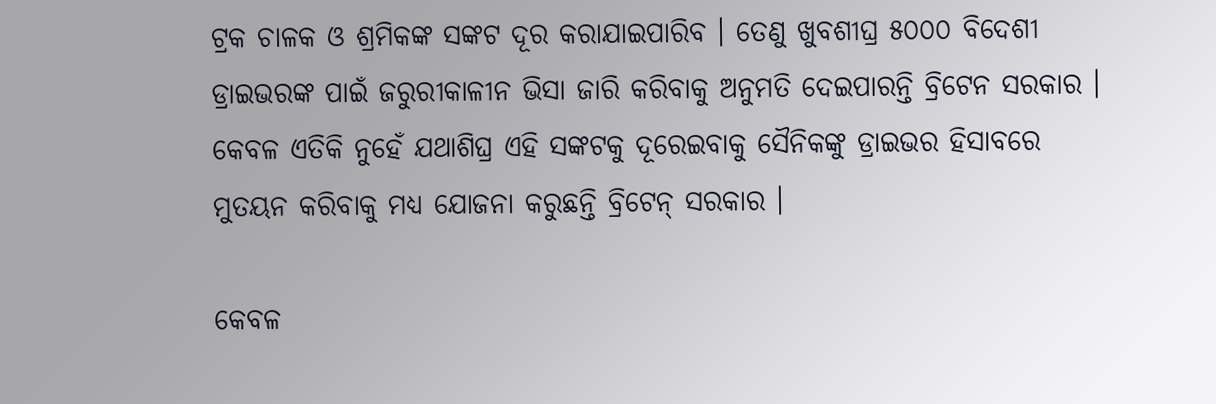ଟ୍ରକ ଚାଳକ ଓ ଶ୍ରମିକଙ୍କ ସଙ୍କଟ ଦୂର କରାଯାଇପାରିବ । ତେଣୁ ଖୁବଶୀଘ୍ର ୫୦୦୦ ବିଦେଶୀ ଡ୍ରାଇଭରଙ୍କ ପାଇଁ ଜରୁରୀକାଳୀନ ଭିସା ଜାରି କରିବାକୁ ଅନୁମତି ଦେଇପାରନ୍ତି ବ୍ରିଟେନ ସରକାର । କେବଳ ଏତିକି ନୁହେଁ ଯଥାଶିଘ୍ର ଏହି ସଙ୍କଟକୁ ଦୂରେଇବାକୁ ସୈନିକଙ୍କୁ ଡ୍ରାଇଭର ହିସାବରେ ମୁତୟନ କରିବାକୁ ମଧ୍ୟ ଯୋଜନା କରୁଛନ୍ତି ବ୍ରିଟେନ୍ ସରକାର ।

କେବଳ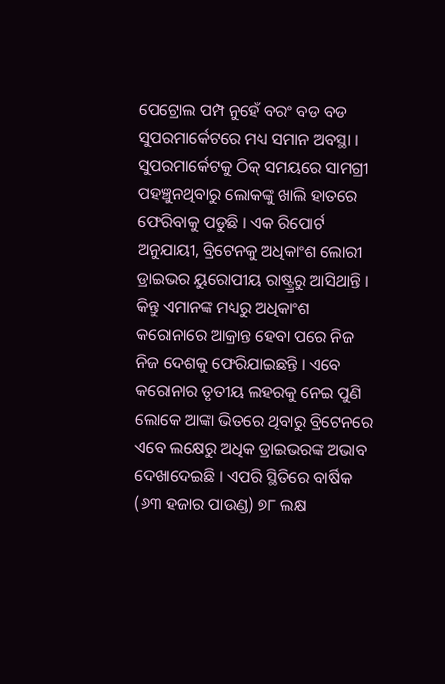ପେଟ୍ରୋଲ ପମ୍ପ ନୁହେଁ ବରଂ ବଡ ବଡ ସୁପରମାର୍କେଟରେ ମଧ୍ୟ ସମାନ ଅବସ୍ଥା । ସୁପରମାର୍କେଟକୁ ଠିକ୍ ସମୟରେ ସାମଗ୍ରୀ ପହଞ୍ଚୁନଥିବାରୁ ଲୋକଙ୍କୁ ଖାଲି ହାତରେ ଫେରିବାକୁ ପଡୁଛି । ଏକ ରିପୋର୍ଟ ଅନୁଯାୟୀ, ବ୍ରିଟେନକୁ ଅଧିକାଂଶ ଲୋରୀ ଡ୍ରାଇଭର ୟୁରୋପୀୟ ରାଷ୍ଟ୍ର୍ରରୁ ଆସିଥାନ୍ତି । କିନ୍ତୁ ଏମାନଙ୍କ ମଧ୍ୟରୁ ଅଧିକାଂଶ କରୋନାରେ ଆକ୍ରାନ୍ତ ହେବା ପରେ ନିଜ ନିଜ ଦେଶକୁ ଫେରିଯାଇଛନ୍ତି । ଏବେ କରୋନାର ତୃତୀୟ ଲହରକୁ ନେଇ ପୁଣି ଲୋକେ ଆଙ୍କା ଭିତରେ ଥିବାରୁ ବ୍ରିଟେନରେ ଏବେ ଲକ୍ଷେରୁ ଅଧିକ ଡ୍ରାଇଭରଙ୍କ ଅଭାବ ଦେଖାଦେଇଛି । ଏପରି ସ୍ଥିତିରେ ବାର୍ଷିକ (୬୩ ହଜାର ପାଉଣ୍ଡ) ୭୮ ଲକ୍ଷ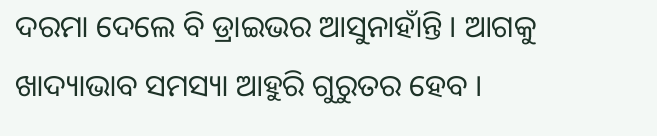ଦରମା ଦେଲେ ବି ଡ୍ରାଇଭର ଆସୁନାହାଁନ୍ତି । ଆଗକୁ ଖାଦ୍ୟାଭାବ ସମସ୍ୟା ଆହୁରି ଗୁରୁତର ହେବ ।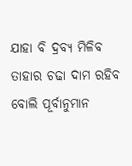ଯାହା ବି ଦ୍ରବ୍ୟ ମିଳିବ ତାହାର ଚଢା ଦାମ ରହିବ ବୋଲି ପୂର୍ବାନୁମାନ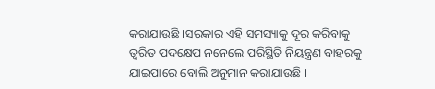କରାଯାଉଛି ।ସରକାର ଏହି ସମସ୍ୟାକୁ ଦୂର କରିବାକୁ ତ୍ୱରିତ ପଦକ୍ଷେପ ନନେଲେ ପରିସ୍ଥିତି ନିୟନ୍ତ୍ରଣ ବାହରକୁ ଯାଇପାରେ ବୋଲି ଅନୁମାନ କରାଯାଉଛି ।